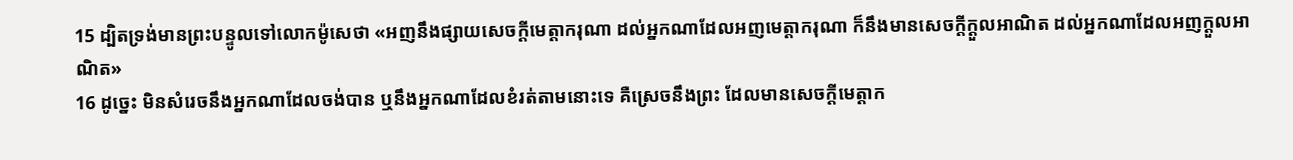15 ដ្បិតទ្រង់មានព្រះបន្ទូលទៅលោកម៉ូសេថា «អញនឹងផ្សាយសេចក្តីមេត្តាករុណា ដល់អ្នកណាដែលអញមេត្តាករុណា ក៏នឹងមានសេចក្តីក្តួលអាណិត ដល់អ្នកណាដែលអញក្តួលអាណិត»
16 ដូច្នេះ មិនសំរេចនឹងអ្នកណាដែលចង់បាន ឬនឹងអ្នកណាដែលខំរត់តាមនោះទេ គឺស្រេចនឹងព្រះ ដែលមានសេចក្តីមេត្តាក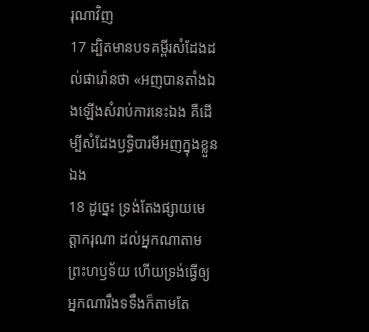រុណាវិញ
17 ដ្បិតមានបទគម្ពីរសំដែងដល់ផារ៉ោនថា «អញបានតាំងឯងឡើងសំរាប់ការនេះឯង គឺដើម្បីសំដែងឫទ្ធិបារមីអញក្នុងខ្លួនឯង
18 ដូច្នេះ ទ្រង់តែងផ្សាយមេត្តាករុណា ដល់អ្នកណាតាមព្រះហឫទ័យ ហើយទ្រង់ធ្វើឲ្យអ្នកណារឹងទទឹងក៏តាមតែ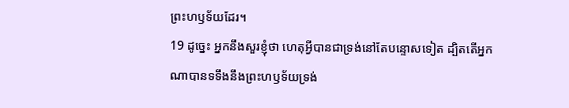ព្រះហឫទ័យដែរ។
19 ដូច្នេះ អ្នកនឹងសួរខ្ញុំថា ហេតុអ្វីបានជាទ្រង់នៅតែបន្ទោសទៀត ដ្បិតតើអ្នកណាបានទទឹងនឹងព្រះហឫទ័យទ្រង់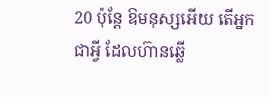20 ប៉ុន្តែ ឱមនុស្សអើយ តើអ្នកជាអ្វី ដែលហ៊ានឆ្លើ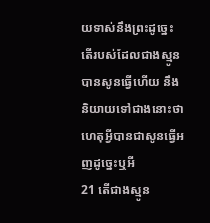យទាស់នឹងព្រះដូច្នេះ តើរបស់ដែលជាងស្មូនបានសូនធ្វើហើយ នឹងនិយាយទៅជាងនោះថា ហេតុអ្វីបានជាសូនធ្វើអញដូច្នេះឬអី
21 តើជាងស្មូន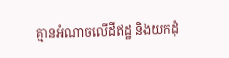គ្មានអំណាចលើដីឥដ្ឋ និងយកដុំ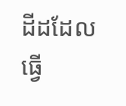ដីដដែលធ្វើ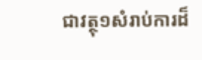ជាវត្ថុ១សំរាប់ការដ៏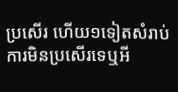ប្រសើរ ហើយ១ទៀតសំរាប់ការមិនប្រសើរទេឬអី